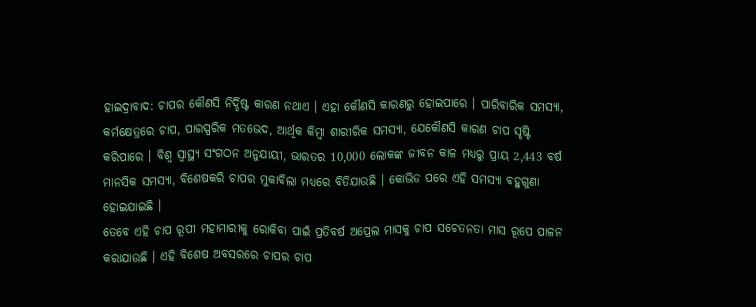ହାଇଦ୍ରାବାଦ: ଚାପର କୌଣସି ନିର୍ଦ୍ଦିଷ୍ଟ କାରଣ ନଥାଏ । ଏହା କୌଣସି କାରଣରୁ ହୋଇପାରେ । ପାରିବାରିକ ସମସ୍ୟା, କର୍ମକ୍ଷେତ୍ରରେ ଚାପ, ପାରସ୍ପରିକ ମତଭେଦ, ଆର୍ଥିକ କିମ୍ବା ଶାରୀରିକ ସମସ୍ୟା, ଯେକୌଣସି କାରଣ ଚାପ ସୃଷ୍ଟି କରିପାରେ । ବିଶ୍ବ ସ୍ୱାସ୍ଥ୍ୟ ସଂଗଠନ ଅନୁଯାୟୀ, ଭାରତର 10,000 ଲୋକଙ୍କ ଜୀବନ କାଳ ମଧ୍ୟରୁ ପ୍ରାୟ 2,443 ବର୍ଷ ମାନସିକ ସମସ୍ୟା, ବିଶେଷକରି ଚାପର ମୁକାବିଲା ମଧ୍ୟରେ ବିତିଯାଉଛି । କୋଭିଡ ପରେ ଏହି ସମସ୍ୟା ବହୁଗୁଣା ହୋଇଯାଇଛି ।
ତେବେ ଏହି ଚାପ ରୂପୀ ମହାମାରୀକୁ ରୋକିବା ପାଇଁ ପ୍ରତିବର୍ଷ ଅପ୍ରେଲ ମାସକୁ ଚାପ ସଚେତନତା ମାସ ରୂପେ ପାଳନ କରାଯାଉଛି । ଏହି ବିଶେଷ ଅବସରରେ ଚାପର ଚାପ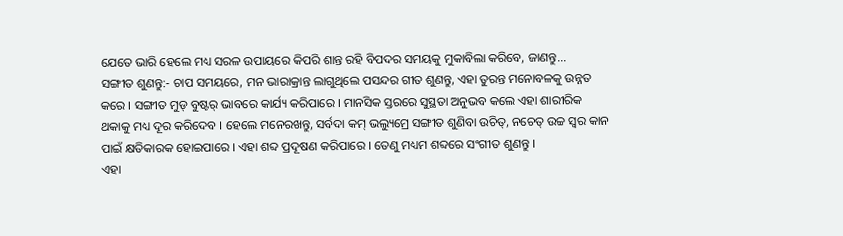ଯେତେ ଭାରି ହେଲେ ମଧ୍ୟ ସରଳ ଉପାୟରେ କିପରି ଶାନ୍ତ ରହି ବିପଦର ସମୟକୁ ମୁକାବିଲା କରିବେ, ଜାଣନ୍ତୁ...
ସଙ୍ଗୀତ ଶୁଣନ୍ତୁ:- ଚାପ ସମୟରେ, ମନ ଭାରାକ୍ରାନ୍ତ ଲାଗୁଥିଲେ ପସନ୍ଦର ଗୀତ ଶୁଣନ୍ତୁ, ଏହା ତୁରନ୍ତ ମନୋବଳକୁ ଉନ୍ନତ କରେ । ସଙ୍ଗୀତ ମୁଡ୍ ବୁଷ୍ଟର୍ ଭାବରେ କାର୍ଯ୍ୟ କରିପାରେ । ମାନସିକ ସ୍ତରରେ ସୁସ୍ଥତା ଅନୁଭବ କଲେ ଏହା ଶାରୀରିକ ଥକାକୁ ମଧ୍ୟ ଦୂର କରିଦେବ । ହେଲେ ମନେରଖନ୍ତୁ, ସର୍ବଦା କମ୍ ଭଲ୍ୟୁମ୍ରେ ସଙ୍ଗୀତ ଶୁଣିବା ଉଚିତ୍, ନଚେତ୍ ଉଚ୍ଚ ସ୍ୱର କାନ ପାଇଁ କ୍ଷତିକାରକ ହୋଇପାରେ । ଏହା ଶବ୍ଦ ପ୍ରଦୂଷଣ କରିପାରେ । ତେଣୁ ମଧ୍ୟମ ଶବ୍ଦରେ ସଂଗୀତ ଶୁଣନ୍ତୁ ।
ଏହା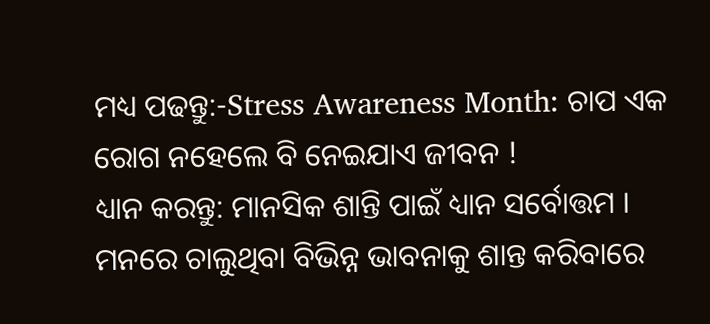ମଧ୍ୟ ପଢନ୍ତୁ:-Stress Awareness Month: ଚାପ ଏକ ରୋଗ ନହେଲେ ବି ନେଇଯାଏ ଜୀବନ !
ଧ୍ୟାନ କରନ୍ତୁ: ମାନସିକ ଶାନ୍ତି ପାଇଁ ଧ୍ୟାନ ସର୍ବୋତ୍ତମ । ମନରେ ଚାଲୁଥିବା ବିଭିନ୍ନ ଭାବନାକୁ ଶାନ୍ତ କରିବାରେ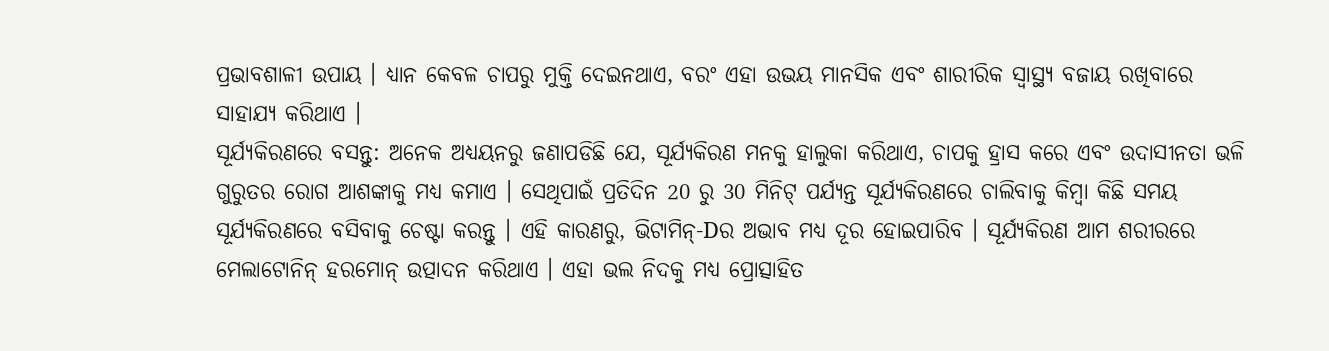ପ୍ରଭାବଶାଳୀ ଉପାୟ । ଧ୍ୟାନ କେବଳ ଚାପରୁ ମୁକ୍ତି ଦେଇନଥାଏ, ବରଂ ଏହା ଉଭୟ ମାନସିକ ଏବଂ ଶାରୀରିକ ସ୍ବାସ୍ଥ୍ୟ ବଜାୟ ରଖିବାରେ ସାହାଯ୍ୟ କରିଥାଏ ।
ସୂର୍ଯ୍ୟକିରଣରେ ବସନ୍ତୁ: ଅନେକ ଅଧ୍ୟୟନରୁ ଜଣାପଡିଛି ଯେ, ସୂର୍ଯ୍ୟକିରଣ ମନକୁ ହାଲୁକା କରିଥାଏ, ଚାପକୁ ହ୍ରାସ କରେ ଏବଂ ଉଦାସୀନତା ଭଳି ଗୁରୁତର ରୋଗ ଆଶଙ୍କାକୁ ମଧ୍ୟ କମାଏ । ସେଥିପାଇଁ ପ୍ରତିଦିନ 20 ରୁ 30 ମିନିଟ୍ ପର୍ଯ୍ୟନ୍ତ ସୂର୍ଯ୍ୟକିରଣରେ ଚାଲିବାକୁ କିମ୍ବା କିଛି ସମୟ ସୂର୍ଯ୍ୟକିରଣରେ ବସିବାକୁ ଚେଷ୍ଟା କରନ୍ତୁ । ଏହି କାରଣରୁ, ଭିଟାମିନ୍-Dର ଅଭାବ ମଧ୍ୟ ଦୂର ହୋଇପାରିବ । ସୂର୍ଯ୍ୟକିରଣ ଆମ ଶରୀରରେ ମେଲାଟୋନିନ୍ ହରମୋନ୍ ଉତ୍ପାଦନ କରିଥାଏ । ଏହା ଭଲ ନିଦକୁ ମଧ୍ୟ ପ୍ରୋତ୍ସାହିତ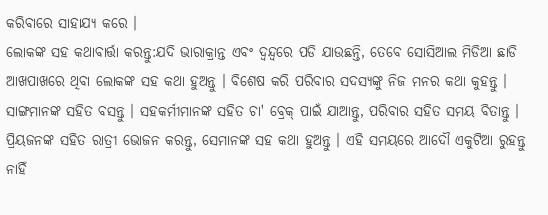କରିବାରେ ସାହାଯ୍ୟ କରେ ।
ଲୋକଙ୍କ ସହ କଥାବାର୍ତ୍ତା କରନ୍ତୁ:ଯଦି ଭାରାକ୍ରାନ୍ତ ଏବଂ ଦ୍ୱନ୍ଦ୍ୱରେ ପଡି ଯାଉଛନ୍ତି, ତେବେ ସୋସିଆଲ ମିଡିଆ ଛାଡି ଆଖପାଖରେ ଥିବା ଲୋକଙ୍କ ସହ କଥା ହୁଅନ୍ତୁ । ବିଶେଷ କରି ପରିବାର ସଦସ୍ୟଙ୍କୁ ନିଜ ମନର କଥା କୁହନ୍ତୁ । ସାଙ୍ଗମାନଙ୍କ ସହିତ ବସନ୍ତୁ । ସହକର୍ମୀମାନଙ୍କ ସହିତ ଚା' ବ୍ରେକ୍ ପାଇଁ ଯାଆନ୍ତୁ, ପରିବାର ସହିତ ସମୟ ବିତାନ୍ତୁ । ପ୍ରିୟଜନଙ୍କ ସହିତ ରାତ୍ରୀ ଭୋଜନ କରନ୍ତୁ, ସେମାନଙ୍କ ସହ କଥା ହୁଅନ୍ତୁ । ଏହି ସମୟରେ ଆଦୌ ଏକୁଟିଆ ରୁହନ୍ତୁ ନାହିଁ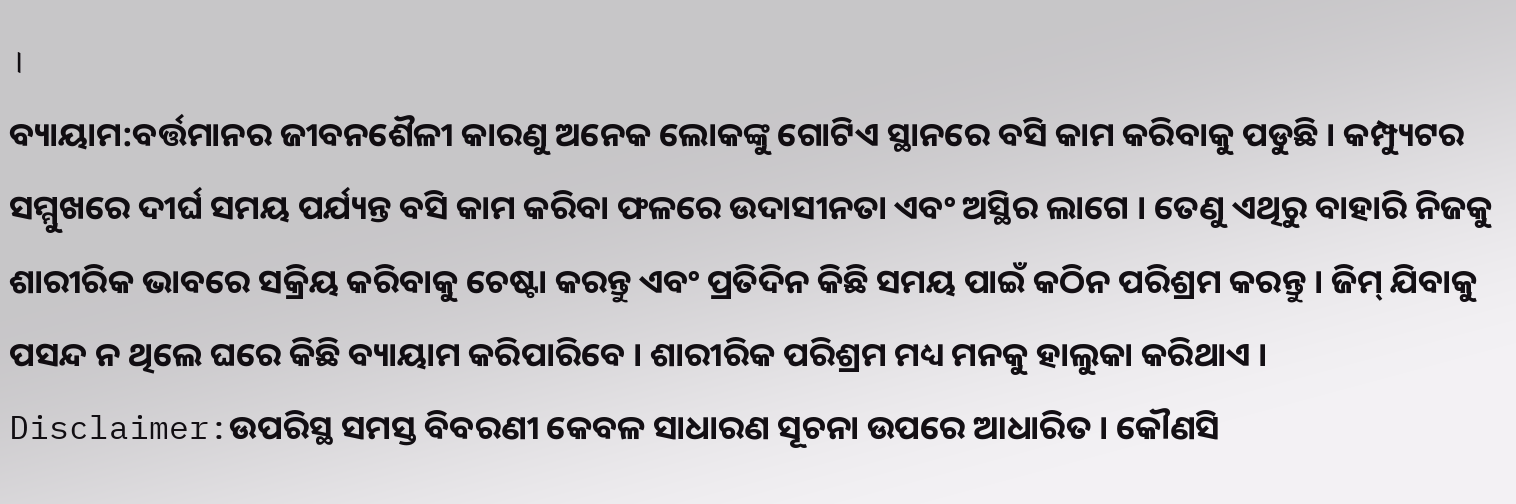।
ବ୍ୟାୟାମ:ବର୍ତ୍ତମାନର ଜୀବନଶୈଳୀ କାରଣୁ ଅନେକ ଲୋକଙ୍କୁ ଗୋଟିଏ ସ୍ଥାନରେ ବସି କାମ କରିବାକୁ ପଡୁଛି । କମ୍ପ୍ୟୁଟର ସମ୍ମୁଖରେ ଦୀର୍ଘ ସମୟ ପର୍ଯ୍ୟନ୍ତ ବସି କାମ କରିବା ଫଳରେ ଉଦାସୀନତା ଏବଂ ଅସ୍ଥିର ଲାଗେ । ତେଣୁ ଏଥିରୁ ବାହାରି ନିଜକୁ ଶାରୀରିକ ଭାବରେ ସକ୍ରିୟ କରିବାକୁ ଚେଷ୍ଟା କରନ୍ତୁ ଏବଂ ପ୍ରତିଦିନ କିଛି ସମୟ ପାଇଁ କଠିନ ପରିଶ୍ରମ କରନ୍ତୁ । ଜିମ୍ ଯିବାକୁ ପସନ୍ଦ ନ ଥିଲେ ଘରେ କିଛି ବ୍ୟାୟାମ କରିପାରିବେ । ଶାରୀରିକ ପରିଶ୍ରମ ମଧ୍ୟ ମନକୁ ହାଲୁକା କରିଥାଏ ।
Disclaimer:ଉପରିସ୍ଥ ସମସ୍ତ ବିବରଣୀ କେବଳ ସାଧାରଣ ସୂଚନା ଉପରେ ଆଧାରିତ । କୌଣସି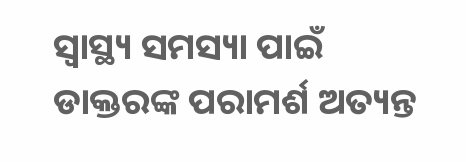ସ୍ବାସ୍ଥ୍ୟ ସମସ୍ୟା ପାଇଁ ଡାକ୍ତରଙ୍କ ପରାମର୍ଶ ଅତ୍ୟନ୍ତ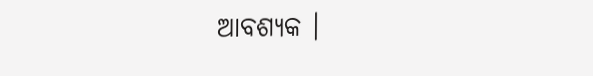ଆବଶ୍ୟକ ।